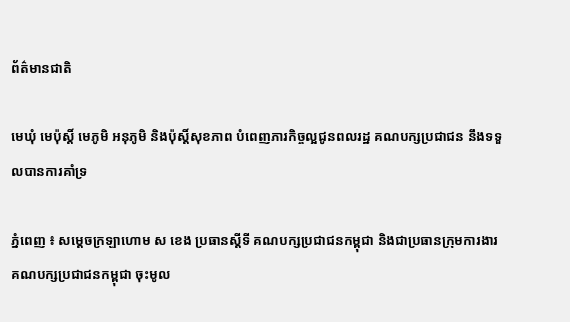ព័ត៌មានជាតិ

មេឃុំ មេប៉ុស្តិ៍ មេភូមិ អនុភូមិ និងប៉ុស្តិ៍សុខភាព បំពេញភារកិច្ចល្អជូនពលរដ្ឋ គណបក្សប្រជាជន នឹងទទួលបានការគាំទ្រ

ភ្នំពេញ ៖ សម្ដេចក្រឡាហោម ស ខេង ប្រធានស្ដីទី គណបក្សប្រជាជនកម្ពុជា និងជាប្រធានក្រុមការងារ គណបក្សប្រជាជនកម្ពុជា ចុះមូល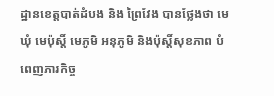ដ្ឋានខេត្តបាត់ដំបង និង ព្រៃវែង បានថ្លែងថា មេឃុំ មេប៉ុស្តិ៍ មេភូមិ អនុភូមិ និងប៉ុស្តិ៍សុខភាព បំពេញភារកិច្ច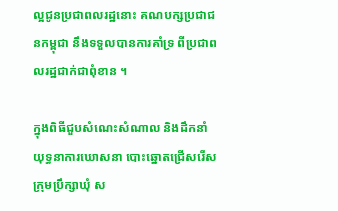ល្អជូនប្រជាពលរដ្ឋនោះ គណបក្សប្រជាជនកម្ពុជា នឹងទទួលបានការគាំទ្រ ពីប្រជាពលរដ្ឋជាក់ជាពុំខាន ។

ក្នុងពិធីជួបសំណេះសំណាល និងដឹកនាំយុទ្ធនាការឃោសនា បោះឆ្នោតជ្រើសរើសក្រុមប្រឹក្សាឃុំ ស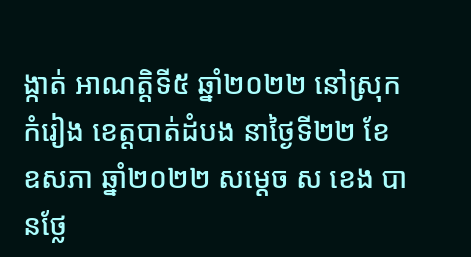ង្កាត់ អាណត្តិទី៥ ឆ្នាំ២០២២ នៅស្រុកកំរៀង ខេត្តបាត់ដំបង នាថ្ងៃទី២២ ខែឧសភា ឆ្នាំ២០២២ សម្ដេច ស ខេង បានថ្លែ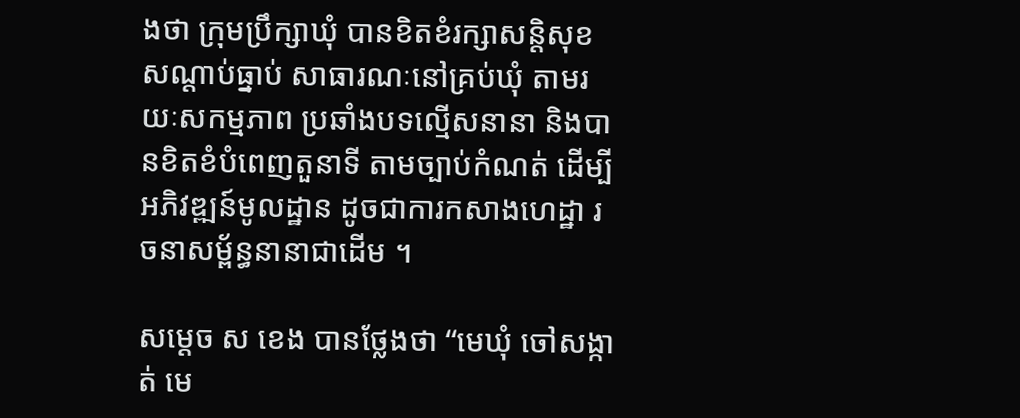ងថា ក្រុមប្រឹក្សាឃុំ បានខិតខំរក្សាសន្តិសុខ សណ្ដាប់ធ្នាប់ សាធារណៈនៅគ្រប់ឃុំ តាមរយៈសកម្មភាព ប្រឆាំងបទល្មើសនានា និងបានខិតខំបំពេញតួនាទី តាមច្បាប់កំណត់ ដើម្បីអភិវឌ្ឍន៍មូលដ្ឋាន ដូចជាការកសាងហេដ្ឋា រចនាសម្ព័ន្ធនានាជាដើម ។

សម្ដេច ស ខេង បានថ្លែងថា “មេឃុំ ចៅសង្កាត់ មេ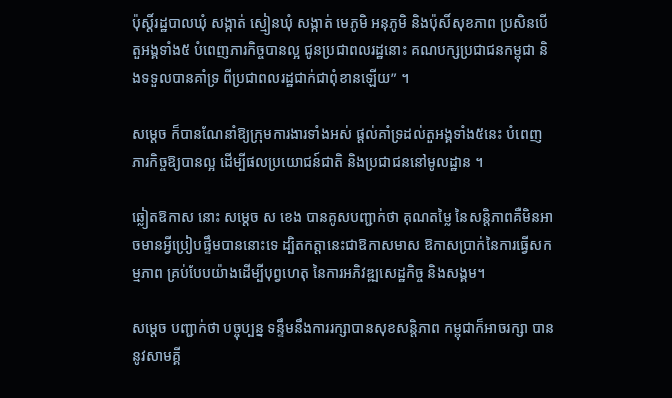ប៉ុស្តិ៍រដ្ឋបាលឃុំ សង្កាត់ ស្មៀនឃុំ សង្កាត់ មេភូមិ អនុភូមិ និងប៉ុសិ៍សុខភាព ប្រសិនបើតួអង្គទាំង៥ បំពេញភារកិច្ចបានល្អ ជូនប្រជាពលរដ្ឋនោះ គណបក្សប្រជាជនកម្ពុជា និងទទួលបានគាំទ្រ ពីប្រជាពលរដ្ឋជាក់ជាពុំខានឡើយ” ។

សម្ដេច ក៏បានណែនាំឱ្យក្រុមការងារទាំងអស់ ផ្ដល់គាំទ្រដល់តួអង្គទាំង៥នេះ បំពេញភារកិច្ចឱ្យបានល្អ ដើម្បីផលប្រយោជន៍ជាតិ និងប្រជាជននៅមូលដ្ឋាន ។

ឆ្លៀតឱកាស នោះ សម្ដេច ស ខេង បានគូសបញ្ជាក់ថា គុណតម្លៃ នៃសន្តិភាពគឺមិនអាចមានអ្វីប្រៀបផ្ទឹមបាននោះទេ ដ្បិតកត្តានេះជាឱកាសមាស ឱកាសប្រាក់នៃការធ្វើសកម្មភាព គ្រប់បែបយ៉ាងដើម្បីបុព្វហេតុ នៃការអភិវឌ្ឍសេដ្ឋកិច្ច និងសង្គម។

សម្ដេច បញ្ជាក់ថា បច្ចុប្បន្ន ទន្ទឹមនឹងការរក្សាបានសុខសន្តិភាព កម្ពុជាក៏អាចរក្សា បាននូវសាមគ្គី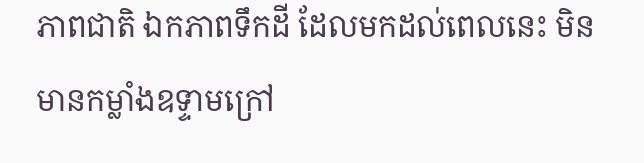ភាពជាតិ ឯកភាពទឹកដី ដែលមកដល់ពេលនេះ មិនមានកម្លាំងឧទ្ទាមក្រៅ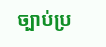ច្បាប់ប្រ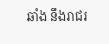ឆាំង នឹងរាជរ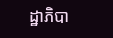ដ្ឋាភិបា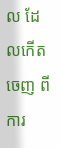ល ដែលកើតចេញ ពីការ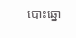បោះឆ្នោ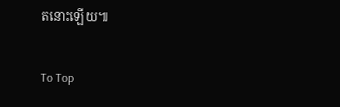តនោះឡើយ៕

To Top